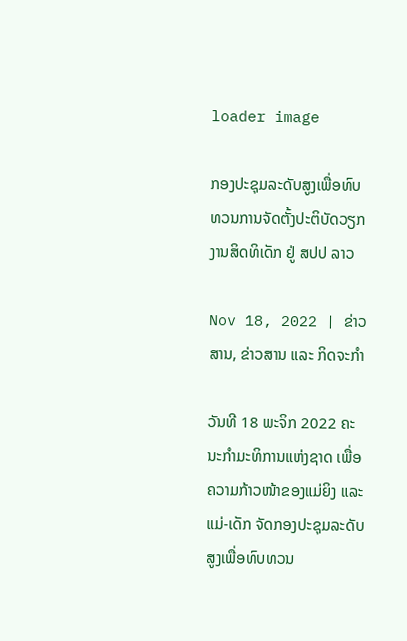loader image

ກອງປະຊຸມລະດັບສູງເພື່ອທົບທວນການຈັດຕັ້ງປະຕິບັດວຽກງານສິດທິເດັກ ຢູ່ ສປປ ລາວ

Nov 18, 2022 | ຂ່າວສານ, ຂ່າວສານ ແລະ ກິດຈະກຳ

ວັນທີ 18 ພະຈິກ 2022 ຄະນະກຳມະທິການແຫ່ງຊາດ ເພື່ອຄວາມກ້າວໜ້າຂອງແມ່ຍິງ ແລະ ແມ່-ເດັກ ຈັດກອງປະຊຸມລະດັບສູງເພື່ອທົບທວນ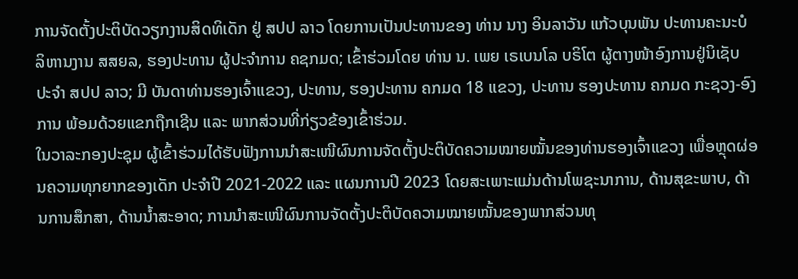ການຈັດຕັ້ງປະຕິບັດວຽກງານສິດທິເດັກ ຢູ່ ສປປ ລາວ ໂດຍການເປັນປະທານຂອງ ທ່ານ ນາງ ອິນລາວັນ ແກ້ວບຸນພັນ ປະທານຄະນະບໍລິຫານງານ ສສຍລ, ຮອງປະທານ ຜູ້ປະຈຳການ ຄຊກມດ; ເຂົ້າຮ່ວມໂດຍ ທ່ານ ນ. ເພຍ ເຣເບນໂລ ບຣິໂຕ ຜູ້ຕາງໜ້າອົງການຢູ່ນິເຊັບ ປະຈໍາ ສປປ ລາວ; ມີ ບັນດາທ່ານຮອງເຈົ້າແຂວງ, ປະທານ, ຮອງປະທານ ຄກມດ 18 ແຂວງ, ປະທານ ຮອງປະທານ ຄກມດ ກະຊວງ-ອົງການ ພ້ອມດ້ວຍແຂກຖືກເຊີນ ແລະ ພາກສ່ວນທີ່ກ່ຽວຂ້ອງເຂົ້າຮ່ວມ.
ໃນວາລະກອງປະຊຸມ ຜູ້ເຂົ້າຮ່ວມໄດ້ຮັບຟັງການນຳສະເໜີຜົນການຈັດຕັ້ງປະຕິບັດຄວາມໝາຍໝັ້ນຂອງທ່ານຮອງເຈົ້າແຂວງ ເພື່ອຫຼຸດຜ່ອນຄວາມທຸກຍາກຂອງເດັກ ປະຈຳປີ 2021-2022 ແລະ ແຜນການປີ 2023 ໂດຍສະເພາະແມ່ນດ້ານໂພຊະນາການ, ດ້ານສຸຂະພາບ, ດ້ານການສຶກສາ, ດ້ານນໍ້າສະອາດ; ການນໍາສະເໜີຜົນການຈັດຕັ້ງປະຕິບັດຄວາມໝາຍໝັ້ນຂອງພາກສ່ວນທຸ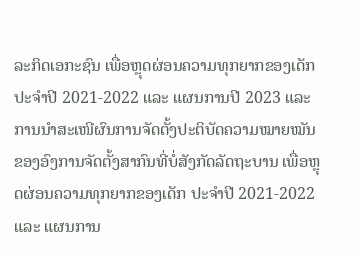ລະກິດເອກະຊົນ ເພື່ອຫຼຸດຜ່ອນຄວາມທຸກຍາກຂອງເດັກ ປະຈໍາປີ 2021-2022 ແລະ ແຜນການປີ 2023 ແລະ ການນໍາສະເໜີຜົນການຈັດຕັ້ງປະຕິບັດຄວາມໝາຍໝັນຂອງອົງການຈັດຕັ້ງສາກົນທີ່ບໍ່ສັງກັດລັດຖະບານ ເພື່ອຫຼຸດຜ່ອນຄວາມທຸກຍາກຂອງເດັກ ປະຈໍາປີ 2021-2022 ແລະ ແຜນການ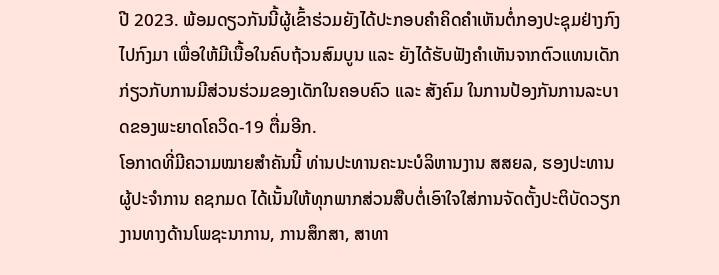ປີ 2023. ພ້ອມດຽວກັນນີ້ຜູ້ເຂົ້າຮ່ວມຍັງໄດ້ປະກອບຄຳຄິດຄຳເຫັນຕໍ່ກອງປະຊຸມຢ່າງກົງໄປກົງມາ ເພື່ອໃຫ້ມີເນື້ອໃນຄົບຖ້ວນສົມບູນ ແລະ ຍັງໄດ້ຮັບຟັງຄໍາເຫັນຈາກຕົວແທນເດັກ ກ່ຽວກັບການມີສ່ວນຮ່ວມຂອງເດັກໃນຄອບຄົວ ແລະ ສັງຄົມ ໃນການປ້ອງກັນການລະບາດຂອງພະຍາດໂຄວິດ-19 ຕື່ມອີກ.
ໂອກາດທີ່ມີຄວາມໝາຍສຳຄັນນີ້ ທ່ານປະທານຄະນະບໍລິຫານງານ ສສຍລ, ຮອງປະທານ ຜູ້ປະຈໍາການ ຄຊກມດ ໄດ້ເນັ້ນໃຫ້ທຸກພາກສ່ວນສືບຕໍ່ເອົາໃຈໃສ່ການຈັດຕັ້ງປະຕິບັດວຽກງານທາງດ້ານໂພຊະນາການ, ການສຶກສາ, ສາທາ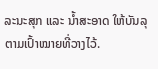ລະນະສຸກ ແລະ ນໍ້າສະອາດ ໃຫ້ບັນລຸຕາມເປົ້າໝາຍທີ່ວາງໄວ້.